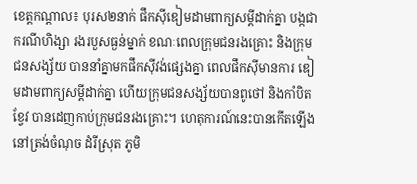ខេត្តកណ្ដាល៖ បុរស២នាក់ ផឹកស៊ីឌៀមដាមពាក្យសម្ដីដាក់គ្នា បង្កជាករណីហិង្សា រងរបួសធ្ងន់ម្នាក់ ខណៈពេលក្រុមជនរងគ្រោះ និងក្រុមជនសង្ស័យ បាននាំគ្នាមកផឹកស៊ីវង់ផ្សេងគ្នា ពេលផឹកស៊ីមានការ ឌៀមដាមពាក្យសម្ដីដាក់គ្នា ហើយក្រុមជនសង្ស័យបានពូថៅ និងកាំបិតខ្វែវ បានដេញកាប់ក្រុមជនរងគ្រោះ។ ហេតុការណ៍នេះបានកើតឡើងនៅត្រង់ចំណុច ដំរីស្រុត ភូមិ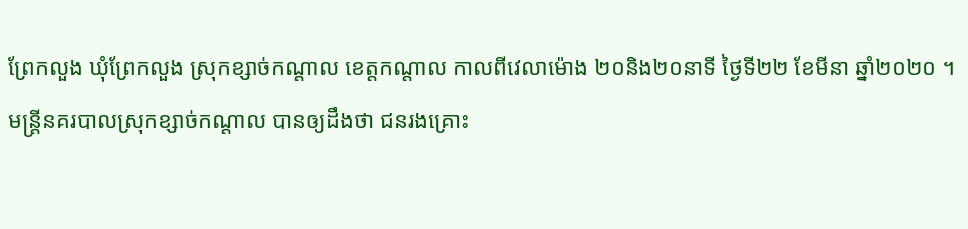ព្រែកលួង ឃុំព្រែកលួង ស្រុកខ្សាច់កណ្តាល ខេត្តកណ្តាល កាលពីវេលាម៉ោង ២០និង២០នាទី ថ្ងៃទី២២ ខែមីនា ឆ្នាំ២០២០ ។
មន្ត្រីនគរបាលស្រុកខ្សាច់កណ្តាល បានឲ្យដឹងថា ជនរងគ្រោះ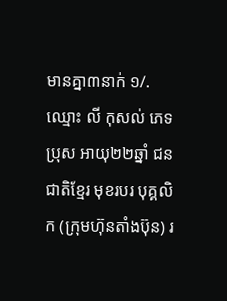មានគ្នា៣នាក់ ១/.ឈ្មោះ លី កុសល់ ភេទប្រុស អាយុ២២ឆ្នាំ ជនជាតិខ្មែរ មុខរបរ បុគ្គលិក (ក្រុមហ៊ុនតាំងប៊ុន) រ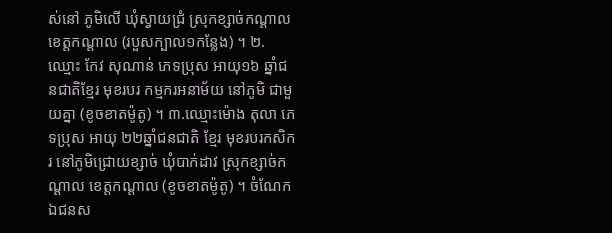ស់នៅ ភូមិលើ ឃុំស្វាយជ្រំ ស្រុកខ្សាច់កណ្តាល ខេត្តកណ្តាល (របួសក្បាល១កន្លែង) ។ ២.ឈ្មោះ កែវ សុណាន់ ភេទប្រុស អាយុ១៦ ឆ្នាំជនជាតិខ្មែរ មុខរបរ កម្មករអនាម័យ នៅភូមិ ជាមួយគ្នា (ខូចខាតម៉ូតូ) ។ ៣.ឈ្មោះម៉ោង តុលា ភេទប្រុស អាយុ ២២ឆ្នាំជនជាតិ ខ្មែរ មុខរបរកសិករ នៅភូមិជ្រោយខ្សាច់ ឃុំបាក់ដាវ ស្រុកខ្សាច់កណ្តាល ខេត្តកណ្តាល (ខូចខាតម៉ូតូ) ។ ចំណែកឯជនស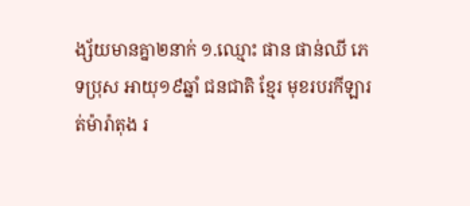ង្ស័យមានគ្នា២នាក់ ១.ឈ្មោះ ផាន ផាន់ឈី ភេទប្រុស អាយុ១៩ឆ្នាំ ជនជាតិ ខ្មែរ មុខរបរកីឡារត់ម៉ារ៉ាតុង រ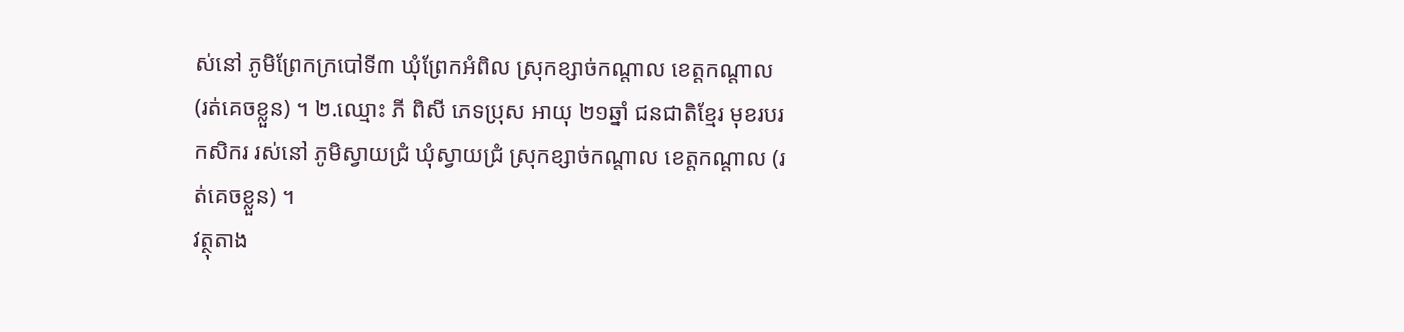ស់នៅ ភូមិព្រែកក្របៅទី៣ ឃុំព្រែកអំពិល ស្រុកខ្សាច់កណ្តាល ខេត្តកណ្តាល (រត់គេចខ្លួន) ។ ២.ឈ្មោះ ភី ពិសី ភេទប្រុស អាយុ ២១ឆ្នាំ ជនជាតិខ្មែរ មុខរបរកសិករ រស់នៅ ភូមិស្វាយជ្រំ ឃុំស្វាយជ្រំ ស្រុកខ្សាច់កណ្តាល ខេត្តកណ្តាល (រត់គេចខ្លួន) ។
វត្ថុតាង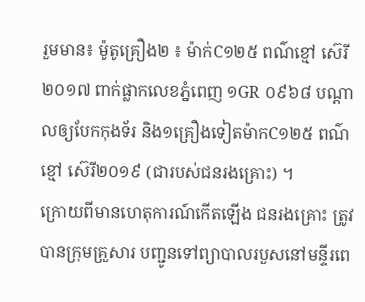រួមមាន៖ ម៉ូតូគ្រឿង២ ៖ ម៉ាក់C១២៥ ពណ៌ខ្មៅ ស៊េរី២០១៧ ពាក់ផ្លាកលេខភ្នំពេញ ១GR ០៩៦៨ បណ្តាលឲ្យបែកកុងទ័រ និង១គ្រឿងទៀតម៉ាកC១២៥ ពណ៌ខ្មៅ ស៊េរី២០១៩ (ជារបស់ជនរងគ្រោះ) ។
ក្រោយពីមានហេតុការណ៍កើតឡើង ជនរងគ្រោះ ត្រូវបានក្រុមគ្រួសារ បញ្ជូនទៅព្យាបាលរបួសនៅមន្ទីរពេ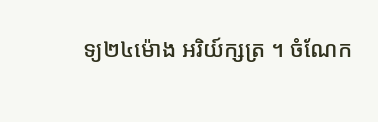ទ្យ២៤ម៉ោង អរិយ៍ក្សត្រ ។ ចំណែក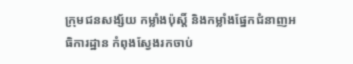ក្រុមជនសង្ស័យ កម្លាំងប៉ុស្តិ៍ និងកម្លាំងផ្នែកជំនាញអធិការដ្ឋាន កំពុងស្វែងរកចាប់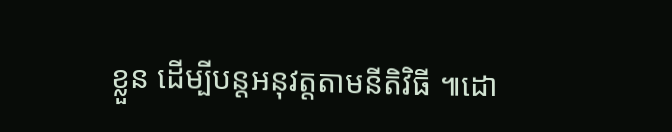ខ្លួន ដើម្បីបន្តអនុវត្តតាមនីតិវិធី ៕ដោ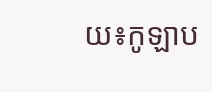យ៖កូឡាប